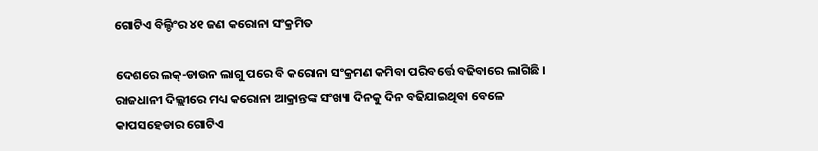ଗୋଟିଏ ବିଲ୍ଡିଂର ୪୧ ଜଣ କରୋନା ସଂକ୍ରମିତ

ଦେଶରେ ଲକ୍-ଡାଉନ ଲାଗୁ ପରେ ବି କରୋନା ସଂକ୍ରମଣ କମିବା ପରିବର୍ତ୍ତେ ବଢିବାରେ ଲାଗିଛି । ରାଜଧାନୀ ଦିଲ୍ଲୀରେ ମଧ୍ୟ କରୋନା ଆକ୍ରାନ୍ତଙ୍କ ସଂଖ୍ୟା ଦିନକୁ ଦିନ ବଢିଯାଇଥିବା ବେଳେ କାପସହେଡାର ଗୋଟିଏ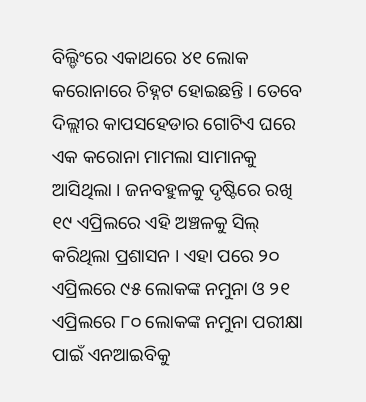ବିଲ୍ଡିଂରେ ଏକାଥରେ ୪୧ ଲୋକ କରୋନାରେ ଚିହ୍ନଟ ହୋଇଛନ୍ତି । ତେବେ ଦିଲ୍ଲୀର କାପସହେଡାର ଗୋଟିଏ ଘରେ ଏକ କରୋନା ମାମଲା ସାମାନକୁ ଆସିଥିଲା । ଜନବହୁଳକୁ ଦୃଷ୍ଟିରେ ରଖି ୧୯ ଏପ୍ରିଲରେ ଏହି ଅଞ୍ଚଳକୁ ସିଲ୍ କରିଥିଲା ପ୍ରଶାସନ । ଏହା ପରେ ୨୦ ଏପ୍ରିଲରେ ୯୫ ଲୋକଙ୍କ ନମୁନା ଓ ୨୧ ଏପ୍ରିଲରେ ୮୦ ଲୋକଙ୍କ ନମୁନା ପରୀକ୍ଷା ପାଇଁ ଏନଆଇବିକୁ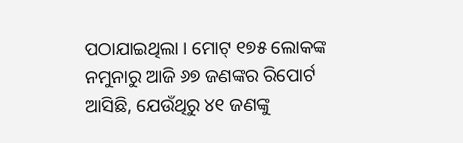ପଠାଯାଇଥିଲା । ମୋଟ୍ ୧୭୫ ଲୋକଙ୍କ ନମୁନାରୁ ଆଜି ୬୭ ଜଣଙ୍କର ରିପୋର୍ଟ ଆସିଛି, ଯେଉଁଥିରୁ ୪୧ ଜଣଙ୍କୁ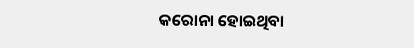କରୋନା ହୋଇଥିବା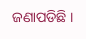ଜଣାପଡିଛି ।